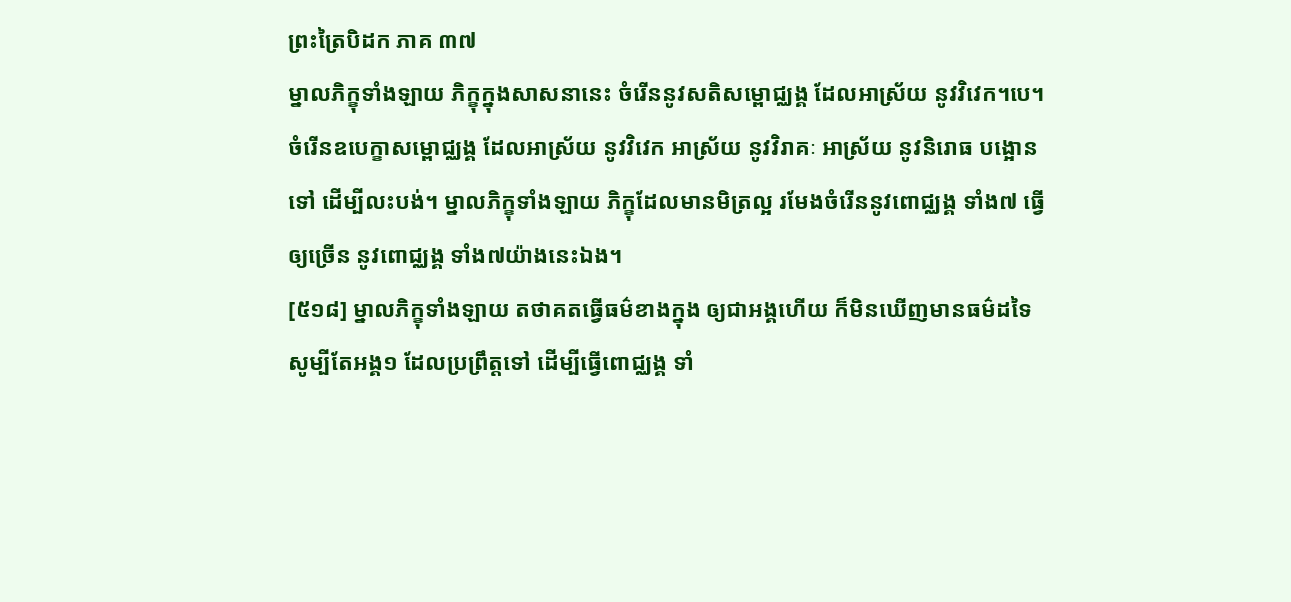ព្រះត្រៃបិដក ភាគ ៣៧
ម្នាលភិក្ខុទាំងឡាយ ភិក្ខុក្នុងសាសនានេះ ចំរើននូវសតិសម្ពោជ្ឈង្គ ដែលអាស្រ័យ នូវវិវេក។បេ។ ចំរើនឧបេក្ខាសម្ពោជ្ឈង្គ ដែលអាស្រ័យ នូវវិវេក អាស្រ័យ នូវវិរាគៈ អាស្រ័យ នូវនិរោធ បង្អោនទៅ ដើម្បីលះបង់។ ម្នាលភិក្ខុទាំងឡាយ ភិក្ខុដែលមានមិត្រល្អ រមែងចំរើននូវពោជ្ឈង្គ ទាំង៧ ធ្វើឲ្យច្រើន នូវពោជ្ឈង្គ ទាំង៧យ៉ាងនេះឯង។
[៥១៨] ម្នាលភិក្ខុទាំងឡាយ តថាគតធ្វើធម៌ខាងក្នុង ឲ្យជាអង្គហើយ ក៏មិនឃើញមានធម៌ដទៃ សូម្បីតែអង្គ១ ដែលប្រព្រឹត្តទៅ ដើម្បីធ្វើពោជ្ឈង្គ ទាំ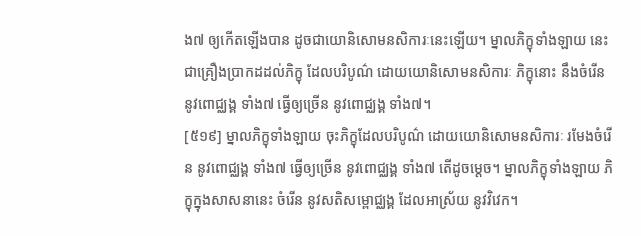ង៧ ឲ្យកើតឡើងបាន ដូចជាយោនិសោមនសិការៈនេះឡើយ។ ម្នាលភិក្ខុទាំងឡាយ នេះជាគ្រឿងប្រាកដដល់ភិក្ខុ ដែលបរិបូណ៌ ដោយយោនិសោមនសិការៈ ភិក្ខុនោះ នឹងចំរើន នូវពោជ្ឈង្គ ទាំង៧ ធ្វើឲ្យច្រើន នូវពោជ្ឈង្គ ទាំង៧។
[៥១៩] ម្នាលភិក្ខុទាំងឡាយ ចុះភិក្ខុដែលបរិបូណ៌ ដោយយោនិសោមនសិការៈ រមែងចំរើន នូវពោជ្ឈង្គ ទាំង៧ ធ្វើឲ្យច្រើន នូវពោជ្ឈង្គ ទាំង៧ តើដូចម្តេច។ ម្នាលភិក្ខុទាំងឡាយ ភិក្ខុក្នុងសាសនានេះ ចំរើន នូវសតិសម្ពោជ្ឈង្គ ដែលអាស្រ័យ នូវវិវេក។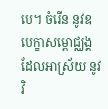បេ។ ចំរើន នូវឧបេក្ខាសម្ពោជ្ឈង្គ ដែលអាស្រ័យ នូវវិ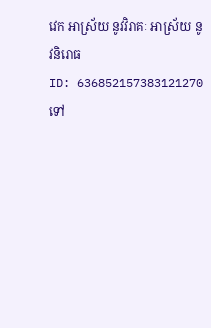វេក អាស្រ័យ នូវវិរាគៈ អាស្រ័យ នូវនិរោធ
ID: 636852157383121270
ទៅ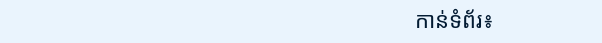កាន់ទំព័រ៖